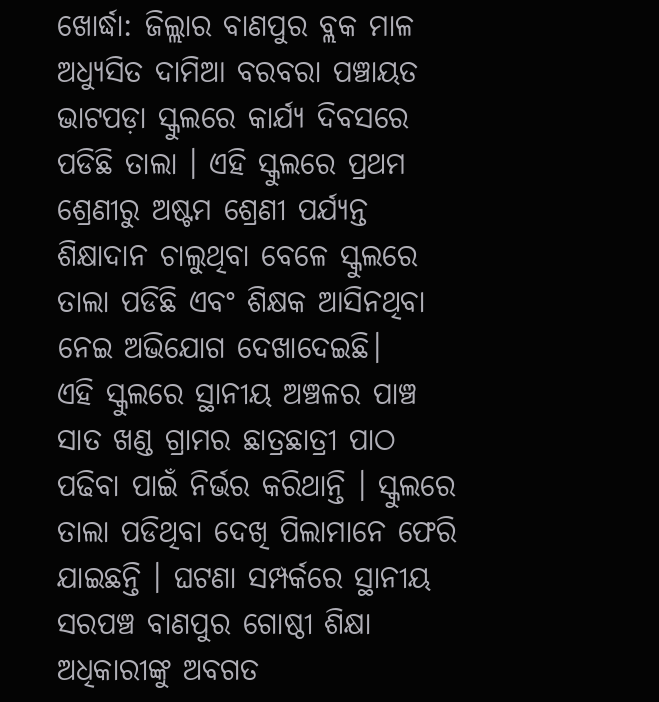ଖୋର୍ଦ୍ଧା: ଜିଲ୍ଲାର ବାଣପୁର ବ୍ଲକ ମାଳ ଅଧ୍ୟୁସିତ ଦାମିଆ ବରବରା ପଞ୍ଚାୟତ ଭାଟପଡ଼ା ସ୍କୁଲରେ କାର୍ଯ୍ୟ ଦିବସରେ ପଡିଛି ତାଲା । ଏହି ସ୍କୁଲରେ ପ୍ରଥମ ଶ୍ରେଣୀରୁ ଅଷ୍ଟମ ଶ୍ରେଣୀ ପର୍ଯ୍ୟନ୍ତ ଶିକ୍ଷାଦାନ ଚାଲୁଥିବା ବେଳେ ସ୍କୁଲରେ ତାଲା ପଡିଛି ଏବଂ ଶିକ୍ଷକ ଆସିନଥିବା ନେଇ ଅଭିଯୋଗ ଦେଖାଦେଇଛି।
ଏହି ସ୍କୁଲରେ ସ୍ଥାନୀୟ ଅଞ୍ଚଳର ପାଞ୍ଚ ସାତ ଖଣ୍ଡ ଗ୍ରାମର ଛାତ୍ରଛାତ୍ରୀ ପାଠ ପଢିବା ପାଇଁ ନିର୍ଭର କରିଥାନ୍ତି । ସ୍କୁଲରେ ତାଲା ପଡିଥିବା ଦେଖି ପିଲାମାନେ ଫେରି ଯାଇଛନ୍ତି । ଘଟଣା ସମ୍ପର୍କରେ ସ୍ଥାନୀୟ ସରପଞ୍ଚ ବାଣପୁର ଗୋଷ୍ଠୀ ଶିକ୍ଷା ଅଧିକାରୀଙ୍କୁ ଅବଗତ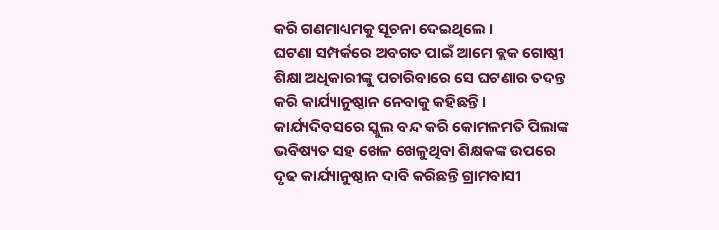କରି ଗଣମାଧ୍ୟମକୁ ସୂଚନା ଦେଇଥିଲେ ।
ଘଟଣା ସମ୍ପର୍କରେ ଅବଗତ ପାଇଁ ଆମେ ବ୍ଲକ ଗୋଷ୍ଠୀ ଶିକ୍ଷା ଅଧିକାରୀଙ୍କୁ ପଚାରିବାରେ ସେ ଘଟଣାର ତଦନ୍ତ କରି କାର୍ଯ୍ୟାନୁଷ୍ଠାନ ନେବାକୁ କହିଛନ୍ତି। କାର୍ଯ୍ୟଦିବସରେ ସ୍କୁଲ ବନ୍ଦ କରି କୋମଳମତି ପିଲାଙ୍କ ଭବିଷ୍ୟତ ସହ ଖେଳ ଖେଳୁଥିବା ଶିକ୍ଷକଙ୍କ ଉପରେ ଦୃଢ କାର୍ଯ୍ୟାନୁଷ୍ଠାନ ଦାବି କରିଛନ୍ତି ଗ୍ରାମବାସୀ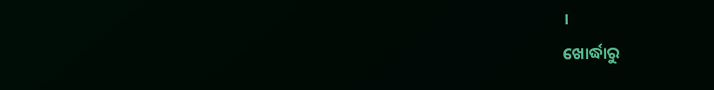।
ଖୋର୍ଦ୍ଧାରୁ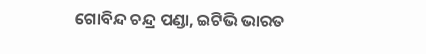ଗୋବିନ୍ଦ ଚନ୍ଦ୍ର ପଣ୍ଡା, ଇଟିଭି ଭାରତ